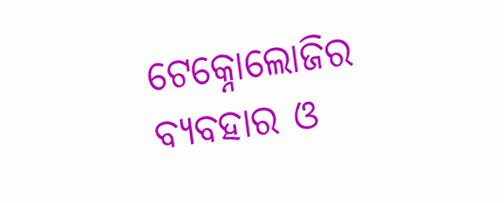ଟେକ୍ନୋଲୋଜିର ବ୍ୟବହାର ଓ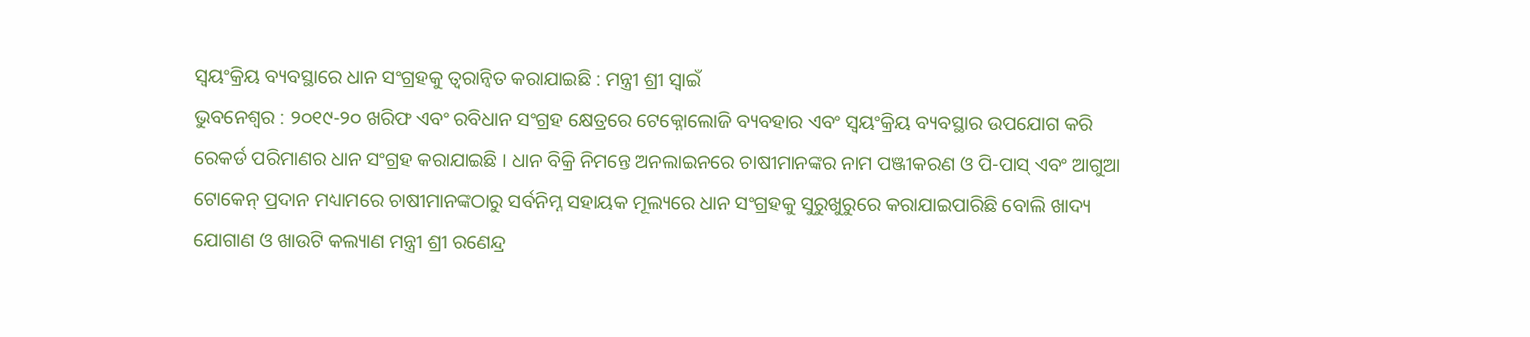ସ୍ୱୟଂକ୍ରିୟ ବ୍ୟବସ୍ଥାରେ ଧାନ ସଂଗ୍ରହକୁ ତ୍ୱରାନ୍ୱିତ କରାଯାଇଛି : ମନ୍ତ୍ରୀ ଶ୍ରୀ ସ୍ୱାଇଁ
ଭୁବନେଶ୍ୱର : ୨୦୧୯-୨୦ ଖରିଫ ଏବଂ ରବିଧାନ ସଂଗ୍ରହ କ୍ଷେତ୍ରରେ ଟେକ୍ନୋଲୋଜି ବ୍ୟବହାର ଏବଂ ସ୍ୱୟଂକ୍ରିୟ ବ୍ୟବସ୍ଥାର ଉପଯୋଗ କରି ରେକର୍ଡ ପରିମାଣର ଧାନ ସଂଗ୍ରହ କରାଯାଇଛି । ଧାନ ବିକ୍ରି ନିମନ୍ତେ ଅନଲାଇନରେ ଚାଷୀମାନଙ୍କର ନାମ ପଞ୍ଜୀକରଣ ଓ ପି-ପାସ୍ ଏବଂ ଆଗୁଆ ଟୋକେନ୍ ପ୍ରଦାନ ମଧ୍ୟାମରେ ଚାଷୀମାନଙ୍କଠାରୁ ସର୍ବନିମ୍ନ ସହାୟକ ମୂଲ୍ୟରେ ଧାନ ସଂଗ୍ରହକୁ ସୁରୁଖୁରୁରେ କରାଯାଇପାରିଛି ବୋଲି ଖାଦ୍ୟ ଯୋଗାଣ ଓ ଖାଉଟି କଲ୍ୟାଣ ମନ୍ତ୍ରୀ ଶ୍ରୀ ରଣେନ୍ଦ୍ର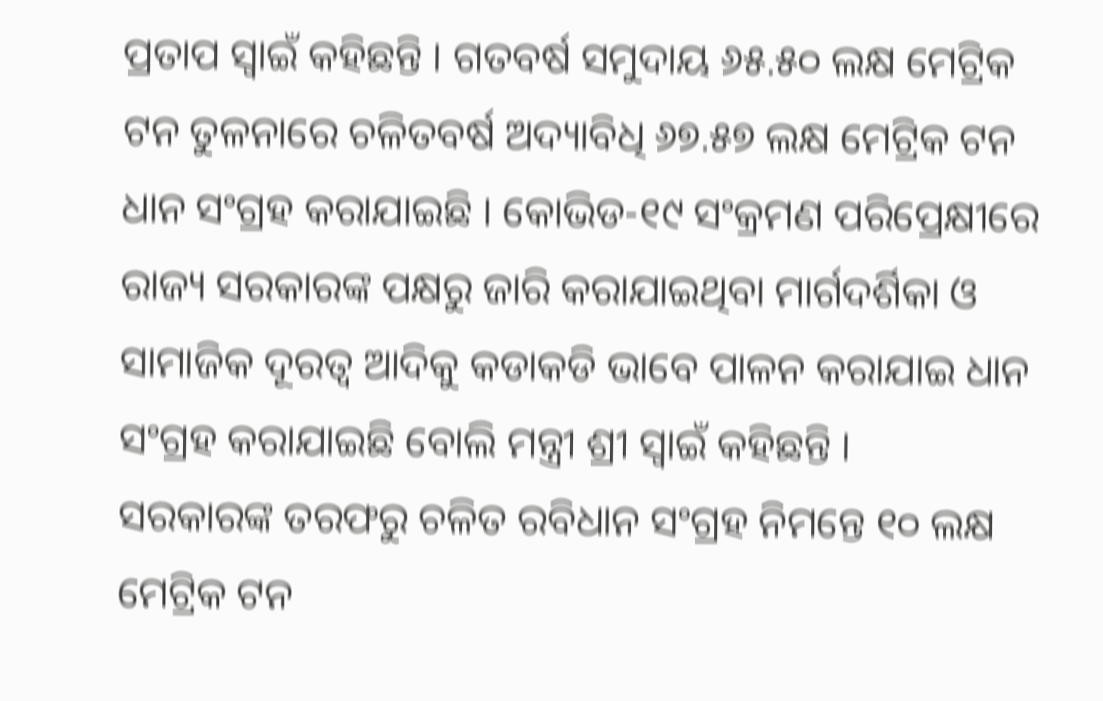ପ୍ରତାପ ସ୍ୱାଇଁ କହିଛନ୍ତି । ଗତବର୍ଷ ସମୁଦାୟ ୬୫.୫୦ ଲକ୍ଷ ମେଟ୍ରିକ ଟନ ତୁଳନାରେ ଚଳିତବର୍ଷ ଅଦ୍ୟାବିଧି ୬୭.୫୭ ଲକ୍ଷ ମେଟ୍ରିକ ଟନ ଧାନ ସଂଗ୍ରହ କରାଯାଇଛି । କୋଭିଡ-୧୯ ସଂକ୍ରମଣ ପରିପ୍ରେକ୍ଷୀରେ ରାଜ୍ୟ ସରକାରଙ୍କ ପକ୍ଷରୁ ଜାରି କରାଯାଇଥିବା ମାର୍ଗଦର୍ଶିକା ଓ ସାମାଜିକ ଦୂରତ୍ୱ ଆଦିକୁ କଡାକଡି ଭାବେ ପାଳନ କରାଯାଇ ଧାନ ସଂଗ୍ରହ କରାଯାଇଛି ବୋଲି ମନ୍ତ୍ରୀ ଶ୍ରୀ ସ୍ୱାଇଁ କହିଛନ୍ତି ।
ସରକାରଙ୍କ ତରଫରୁ ଚଳିତ ରବିଧାନ ସଂଗ୍ରହ ନିମନ୍ତେ ୧୦ ଲକ୍ଷ ମେଟ୍ରିକ ଟନ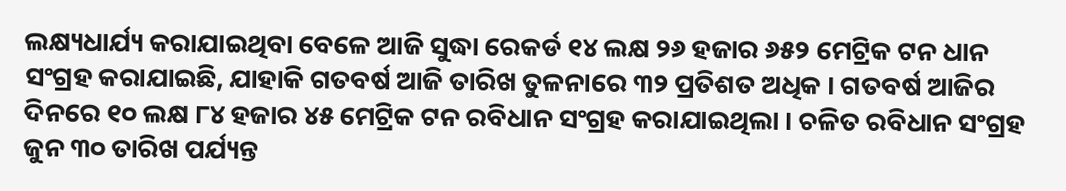ଲକ୍ଷ୍ୟଧାର୍ଯ୍ୟ କରାଯାଇଥିବା ବେଳେ ଆଜି ସୁଦ୍ଧା ରେକର୍ଡ ୧୪ ଲକ୍ଷ ୨୬ ହଜାର ୬୫୨ ମେଟ୍ରିକ ଟନ ଧାନ ସଂଗ୍ରହ କରାଯାଇଛି, ଯାହାକି ଗତବର୍ଷ ଆଜି ତାରିଖ ତୁଳନାରେ ୩୨ ପ୍ରତିଶତ ଅଧିକ । ଗତବର୍ଷ ଆଜିର ଦିନରେ ୧୦ ଲକ୍ଷ ୮୪ ହଜାର ୪୫ ମେଟ୍ରିକ ଟନ ରବିଧାନ ସଂଗ୍ରହ କରାଯାଇଥିଲା । ଚଳିତ ରବିଧାନ ସଂଗ୍ରହ ଜୁନ ୩୦ ତାରିଖ ପର୍ଯ୍ୟନ୍ତ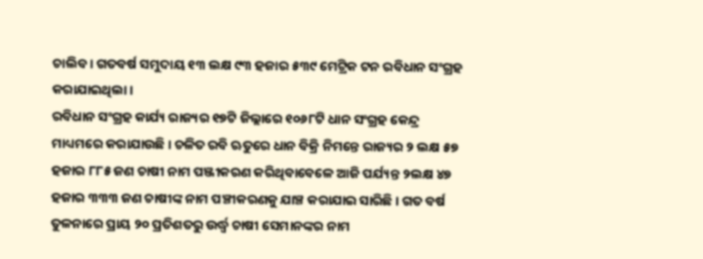ଚାଲିବ । ଗତବର୍ଷ ସମୁଦାୟ ୧୩ ଲକ୍ଷ ୯୩ ହଜାର ୫୩୯ ମେଟ୍ରିକ ଟନ ରବିଧାନ ସଂଗ୍ରହ କରାଯାଇଥିଲା ।
ରବିଧାନ ସଂଗ୍ରହ କାର୍ଯ୍ୟ ରାଜ୍ୟର ୧୭ଟି ଜିଲ୍ଲାରେ ୧୦୬୮ଟି ଧାନ ସଂଗ୍ରହ କେନ୍ଦ୍ର ମାଧ୍ୟମରେ କରାଯାଉଛି । ଚଳିତ ରବି ଋତୁରେ ଧାନ ବିକ୍ରି ନିମନ୍ତେ ରାଜ୍ୟର ୨ ଲକ୍ଷ ୫୭ ହଜାର ୮୮୫ ଜଣ ଚାଷୀ ନାମ ପଞ୍ଜୀକରଣ କରିଥିବାବେଳେ ଆଜି ପର୍ଯ୍ୟନ୍ତ ୨ଲକ୍ଷ ୪୭ ହଜାର ୩୩୩ ଜଣ ଚାଷୀଙ୍କ ନାମ ପଞ୍ଚୀକରଣକୁ ଯାଞ୍ଚ କରାଯାଇ ସାରିଛି । ଗତ ବର୍ଷ ତୁଳନାରେ ପ୍ରାୟ ୨୦ ପ୍ରତିଶତରୁ ଉର୍ଦ୍ଧ୍ୱ ଚାଷୀ ସେମାନଙ୍କର ନାମ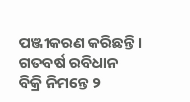ପଞ୍ଜୀକରଣ କରିଛନ୍ତି । ଗତବର୍ଷ ରବିଧାନ ବିକ୍ରି ନିମନ୍ତେ ୨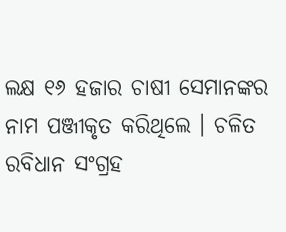ଲକ୍ଷ ୧୬ ହଜାର ଚାଷୀ ସେମାନଙ୍କର ନାମ ପଞ୍ଜୀକୃତ କରିଥିଲେ । ଚଳିତ ରବିଧାନ ସଂଗ୍ରହ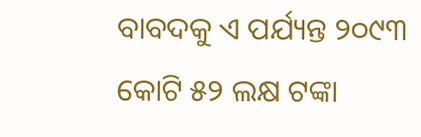ବାବଦକୁ ଏ ପର୍ଯ୍ୟନ୍ତ ୨୦୯୩ କୋଟି ୫୨ ଲକ୍ଷ ଟଙ୍କା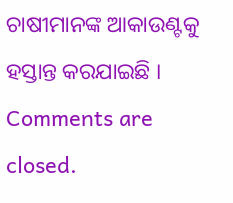ଚାଷୀମାନଙ୍କ ଆକାଉଣ୍ଟକୁ ହସ୍ତାନ୍ତ କରଯାଇଛି ।
Comments are closed.